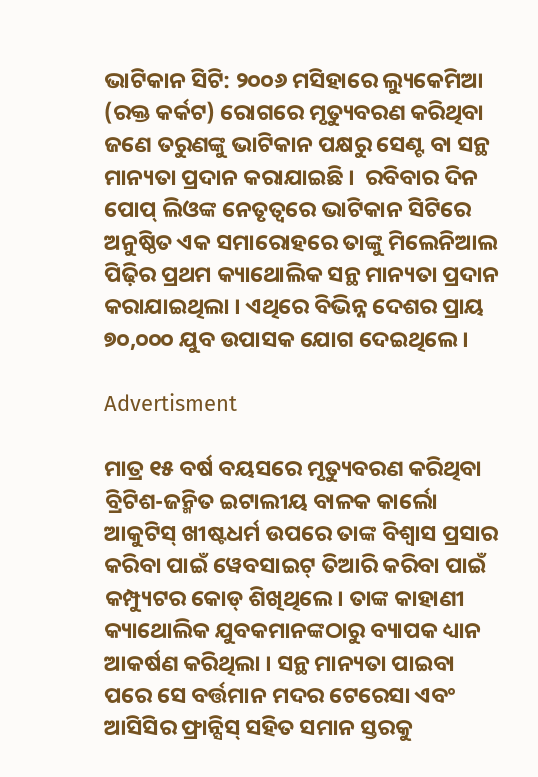ଭାଟିକାନ ସିଟି: ୨୦୦୬ ମସିହାରେ ଲ୍ୟୁକେମିଆ (ରକ୍ତ କର୍କଟ) ରୋଗରେ ମୃତ୍ୟୁବରଣ କରିଥିବା ଜଣେ ତରୁଣଙ୍କୁ ଭାଟିକାନ ପକ୍ଷରୁ ସେଣ୍ଟ ବା ସନ୍ଥ ମାନ୍ୟତା ପ୍ରଦାନ କରାଯାଇଛି ।  ରବିବାର ଦିନ ପୋପ୍ ଲିଓଙ୍କ ନେତୃତ୍ୱରେ ଭାଟିକାନ ସିଟିରେ ଅନୁଷ୍ଠିତ ଏକ ସମାରୋହରେ ତାଙ୍କୁ ମିଲେନିଆଲ ପିଢ଼ିର ପ୍ରଥମ କ୍ୟାଥୋଲିକ ସନ୍ଥ ମାନ୍ୟତା ପ୍ରଦାନ କରାଯାଇଥିଲା । ଏଥିରେ ବିଭିନ୍ନ ଦେଶର ପ୍ରାୟ ୭୦,୦୦୦ ଯୁବ ଉପାସକ ଯୋଗ ଦେଇଥିଲେ।

Advertisment

ମାତ୍ର ୧୫ ବର୍ଷ ବୟସରେ ମୃତ୍ୟୁବରଣ କରିଥିବା ବ୍ରିଟିଶ-ଜନ୍ମିତ ଇଟାଲୀୟ ବାଳକ କାର୍ଲୋ ଆକୁଟିସ୍ ଖୀଷ୍ଟଧର୍ମ ଉପରେ ତାଙ୍କ ବିଶ୍ୱାସ ପ୍ରସାର କରିବା ପାଇଁ ୱେବସାଇଟ୍ ତିଆରି କରିବା ପାଇଁ କମ୍ପ୍ୟୁଟର କୋଡ୍ ଶିଖିଥିଲେ। ତାଙ୍କ କାହାଣୀ କ୍ୟାଥୋଲିକ ଯୁବକମାନଙ୍କଠାରୁ ବ୍ୟାପକ ଧ୍ୟାନ ଆକର୍ଷଣ କରିଥିଲା । ସନ୍ଥ ମାନ୍ୟତା ପାଇବା ପରେ ସେ ବର୍ତ୍ତମାନ ମଦର ଟେରେସା ଏବଂ ଆସିସିର ଫ୍ରାନ୍ସିସ୍ ସହିତ ସମାନ ସ୍ତରକୁ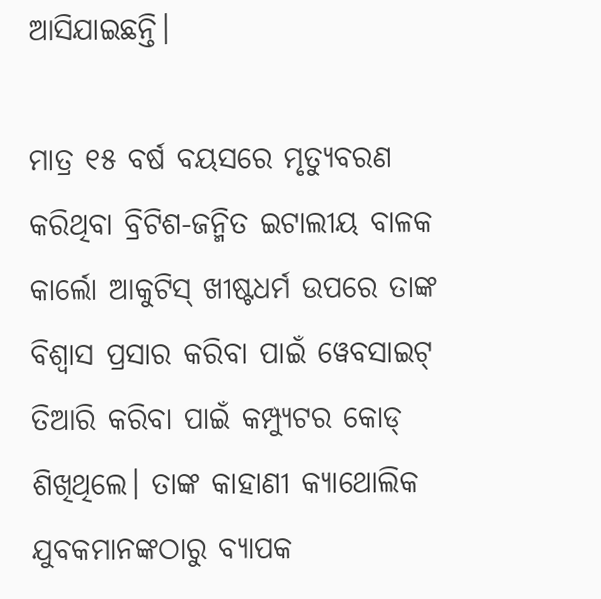ଆସିଯାଇଛନ୍ତି।

ମାତ୍ର ୧୫ ବର୍ଷ ବୟସରେ ମୃତ୍ୟୁବରଣ କରିଥିବା ବ୍ରିଟିଶ-ଜନ୍ମିତ ଇଟାଲୀୟ ବାଳକ କାର୍ଲୋ ଆକୁଟିସ୍ ଖୀଷ୍ଟଧର୍ମ ଉପରେ ତାଙ୍କ ବିଶ୍ୱାସ ପ୍ରସାର କରିବା ପାଇଁ ୱେବସାଇଟ୍ ତିଆରି କରିବା ପାଇଁ କମ୍ପ୍ୟୁଟର କୋଡ୍ ଶିଖିଥିଲେ। ତାଙ୍କ କାହାଣୀ କ୍ୟାଥୋଲିକ ଯୁବକମାନଙ୍କଠାରୁ ବ୍ୟାପକ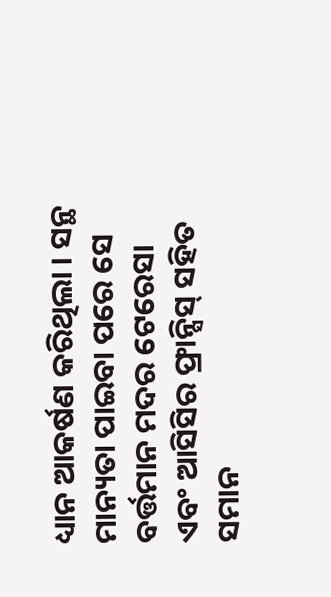ଧ୍ୟାନ ଆକର୍ଷଣ କରିଥିଲା । ସନ୍ଥ ମାନ୍ୟତା ପାଇବା ପରେ ସେ ବର୍ତ୍ତମାନ ମଦର ଟେରେସା ଏବଂ ଆସିସିର ଫ୍ରାନ୍ସିସ୍ ସହିତ ସମାନ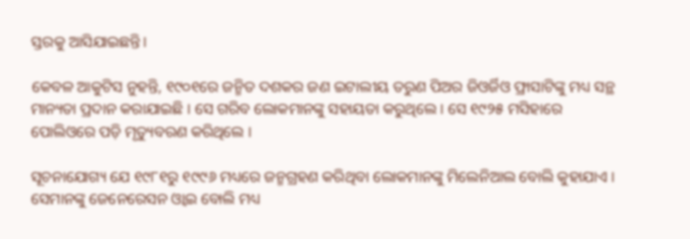ସ୍ତରକୁ ଆସିଯାଇଛନ୍ତି।

କେବଳ ଆକୁଟିସ ନୁହନ୍ତି, ୧୯୦୧ରେ ଜନ୍ମିତ ଦଶକର ଜଣ ଇଟାଲୀୟ ତରୁଣ ପିଅର ଜିଓର୍ଜିଓ ଫ୍ରାସାଟିଙ୍କୁ ମଧ୍ୟ ସନ୍ଥ ମାନ୍ୟତା ପ୍ରଦାନ କରାଯାଇଛି । ସେ ଗରିବ ଲୋକମାନଙ୍କୁ ସହାୟତା କରୁଥିଲେ । ସେ ୧୯୨୫ ମସିହାରେ ପୋଲିଓରେ ପଡ଼ି ମୃତ୍ୟୁବରଣ କରିଥିଲେ ।

ସୂଚନାଯୋଗ୍ୟ ଯେ ୧୯୮୧ରୁ ୧୯୯୬ ମଧ୍ୟରେ ଜନ୍ମଗ୍ରହଣ କରିଥିବା ଲୋକମାନଙ୍କୁ ମିଲେନିଆଲ ବୋଲି କୁହାଯାଏ । ସେମାନଙ୍କୁ ଜେନେରେସନ ଓ୍ବାଇ ବୋଲି ମଧ୍ୟ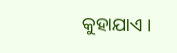କୁହାଯାଏ ।